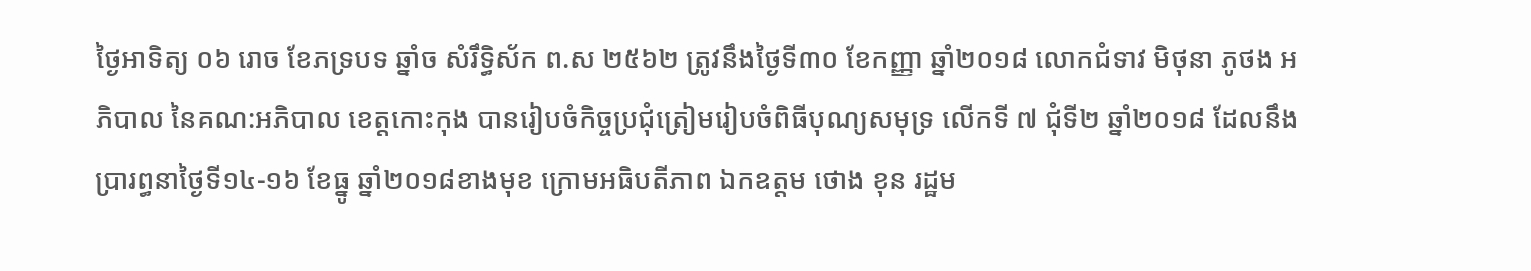ថ្ងៃអាទិត្យ ០៦ រោច ខែភទ្របទ ឆ្នាំច សំរឹទ្ធិស័ក ព.ស ២៥៦២ ត្រូវនឹងថ្ងៃទី៣០ ខែកញ្ញា ឆ្នាំ២០១៨ លោកជំទាវ មិថុនា ភូថង អភិបាល នៃគណ:អភិបាល ខេត្ដកោះកុង បានរៀបចំកិច្ចប្រជុំត្រៀមរៀបចំពិធីបុណ្យសមុទ្រ លើកទី ៧ ជុំទី២ ឆ្នាំ២០១៨ ដែលនឹងប្រារព្ធនាថ្ងៃទី១៤-១៦ ខែធ្នូ ឆ្នាំ២០១៨ខាងមុខ ក្រោមអធិបតីភាព ឯកឧត្តម ថោង ខុន រដ្ឋម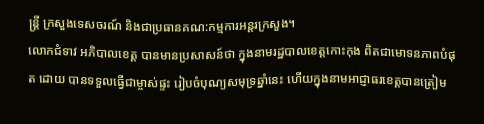ន្ត្រី ក្រសួងទេសចរណ៍ និងជាប្រធានគណ:កម្មការអន្តរក្រសួង។
លោកជំទាវ អភិបាលខេត្ត បានមានប្រសាសន៍ថា ក្នុងនាមរដ្ឋបាលខេត្តកោះកុង ពិតជាមោទនភាពបំផុត ដោយ បានទទួលធ្វើជាម្ចាស់ផ្ទះ រៀបចំបុណ្យសមុទ្រឆ្នាំនេះ ហើយក្នុងនាមអាជ្ញាធរខេត្តបានត្រៀម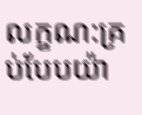លក្ខណ:គ្រប់បែបយ៉ា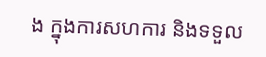ង ក្នុងការសហការ និងទទួល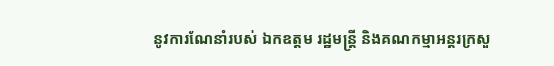នូវការណែនាំរបស់ ឯកឧត្តម រដ្ឋមន្ត្រី និងគណកម្មាអន្តរក្រសួ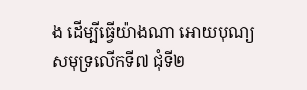ង ដើម្បីធ្វើយ៉ាងណា អោយបុណ្យសមុទ្រលើកទី៧ ជុំទី២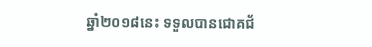ឆ្នាំ២០១៨នេះ ទទួលបានជោគជ័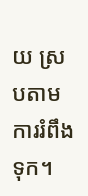យ ស្របតាមការរំពឹងទុក។